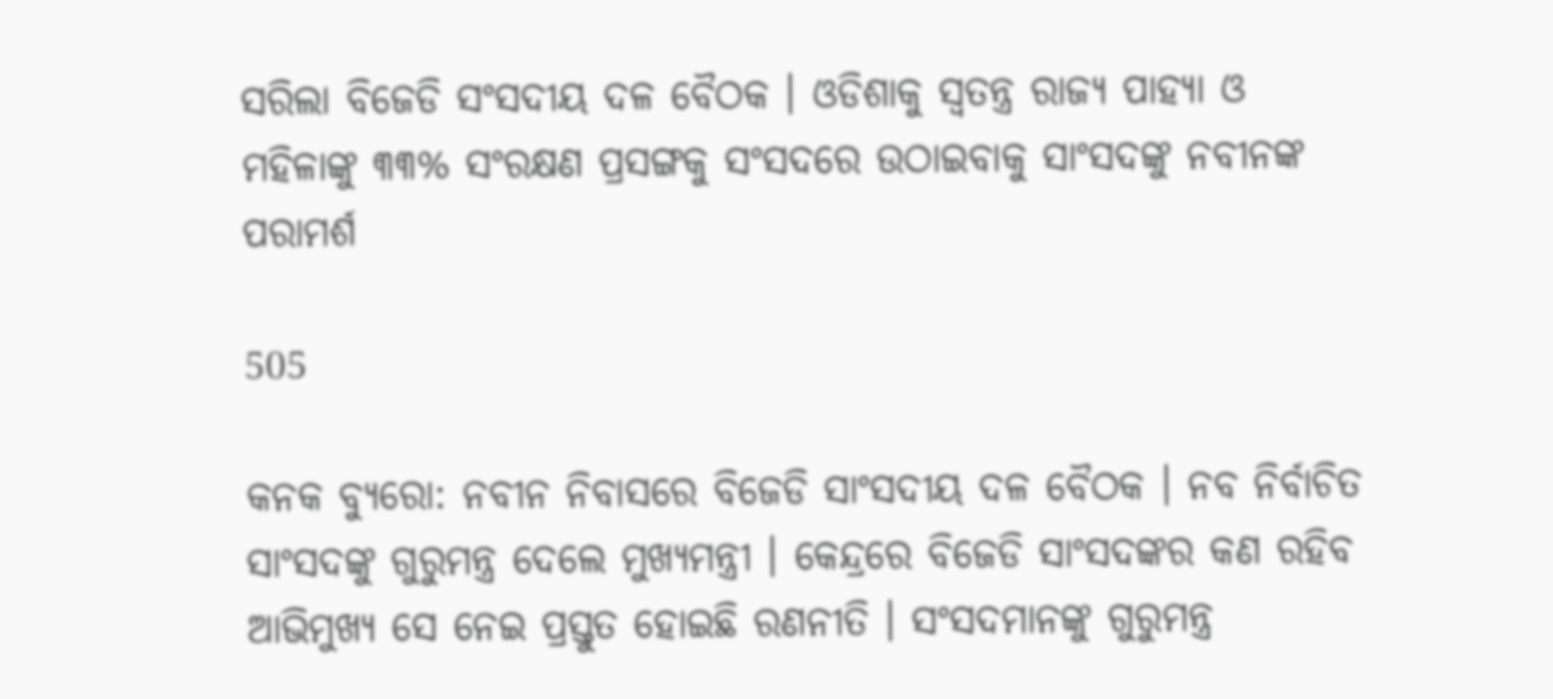ସରିଲା ବିଜେଡି ସଂସଦୀୟ ଦଳ ବୈଠକ । ଓଡିଶାକୁ ସ୍ୱତନ୍ତ୍ର ରାଜ୍ୟ ପାହ୍ୟା ଓ ମହିଳାଙ୍କୁ ୩୩% ସଂରକ୍ଷଣ ପ୍ରସଙ୍ଗକୁ ସଂସଦରେ ଉଠାଇବାକୁ ସାଂସଦଙ୍କୁ ନବୀନଙ୍କ ପରାମର୍ଶ

505

କନକ ବ୍ୟୁରୋ: ନବୀନ ନିବାସରେ ବିଜେଡି ସାଂସଦୀୟ ଦଳ ବୈଠକ । ନବ ନିର୍ବାଚିତ ସାଂସଦଙ୍କୁ ଗୁରୁମନ୍ତ୍ର ଦେଲେ ମୁଖ୍ୟମନ୍ତ୍ରୀ । କେନ୍ଦ୍ରରେ ବିଜେଡି ସାଂସଦଙ୍କର କଣ ରହିବ ଆଭିମୁଖ୍ୟ ସେ ନେଇ ପ୍ରସ୍ତୁତ ହୋଇଛି ରଣନୀତି । ସଂସଦମାନଙ୍କୁ ଗୁରୁମନ୍ତ୍ର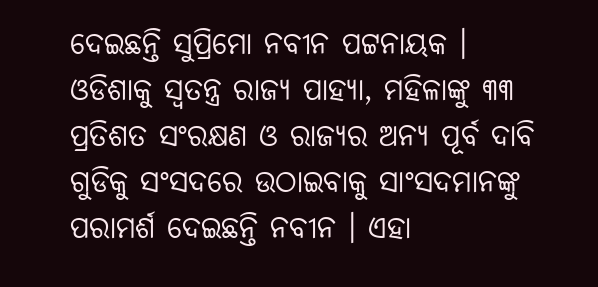ଦେଇଛନ୍ତି ସୁପ୍ରିମୋ ନବୀନ ପଟ୍ଟନାୟକ । ଓଡିଶାକୁ ସ୍ୱତନ୍ତ୍ର ରାଜ୍ୟ ପାହ୍ୟା, ମହିଳାଙ୍କୁ ୩୩ ପ୍ରତିଶତ ସଂରକ୍ଷଣ ଓ ରାଜ୍ୟର ଅନ୍ୟ ପୂର୍ବ ଦାବି ଗୁଡିକୁ ସଂସଦରେ ଉଠାଇବାକୁ ସାଂସଦମାନଙ୍କୁ ପରାମର୍ଶ ଦେଇଛନ୍ତି ନବୀନ । ଏହା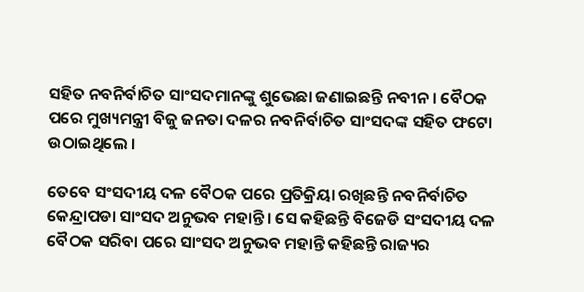ସହିତ ନବନିର୍ବାଚିତ ସାଂସଦମାନଙ୍କୁ ଶୁଭେଛା ଜଣାଇଛନ୍ତି ନବୀନ । ବୈଠକ ପରେ ମୁଖ୍ୟମନ୍ତ୍ରୀ ବିଜୁ ଜନତା ଦଳର ନବନିର୍ବାଚିତ ସାଂସଦଙ୍କ ସହିତ ଫଟୋ ଉଠାଇଥିଲେ ।

ତେବେ ସଂସଦୀୟ ଦଳ ବୈଠକ ପରେ ପ୍ରତିକ୍ରିୟା ରଖିଛନ୍ତି ନବନିର୍ବାଚିତ କେନ୍ଦ୍ରାପଡା ସାଂସଦ ଅନୁଭବ ମହାନ୍ତି । ସେ କହିଛନ୍ତି ବିଜେଡି ସଂସଦୀୟ ଦଳ ବୈଠକ ସରିବା ପରେ ସାଂସଦ ଅନୁଭବ ମହାନ୍ତି କହିଛନ୍ତି ରାଜ୍ୟର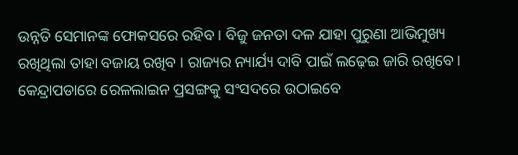ଉନ୍ନତି ସେମାନଙ୍କ ଫୋକସରେ ରହିବ । ବିଜୁ ଜନତା ଦଳ ଯାହା ପୁରୁଣା ଆଭିମୁଖ୍ୟ ରଖିଥିଲା ତାହା ବଜାୟ ରଖିବ । ରାଜ୍ୟର ନ୍ୟାର୍ଯ୍ୟ ଦାବି ପାଇଁ ଲଢ଼େଇ ଜାରି ରଖିବେ । କେନ୍ଦ୍ରାପଡାରେ ରେଳଲାଇନ ପ୍ରସଙ୍ଗକୁ ସଂସଦରେ ଉଠାଇବେ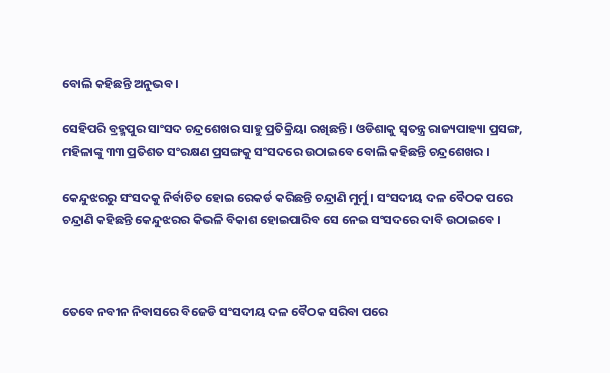ବୋଲି କହିଛନ୍ତି ଅନୁଭବ ।

ସେହିପରି ବ୍ରହ୍ମପୁର ସାଂସଦ ଚନ୍ଦ୍ରଶେଖର ସାହୁ ପ୍ରତିକ୍ରିୟା ରଖିଛନ୍ତି । ଓଡିଶାକୁ ସ୍ୱତନ୍ତ୍ର ରାଜ୍ୟପାହ୍ୟା ପ୍ରସଙ୍ଗ, ମହିଳାଙ୍କୁ ୩୩ ପ୍ରତିଶତ ସଂରକ୍ଷଣ ପ୍ରସଙ୍ଗକୁ ସଂସଦରେ ଉଠାଇବେ ବୋଲି କହିଛନ୍ତି ଚନ୍ଦ୍ରଶେଖର ।

କେନ୍ଦୁଝରରୁ ସଂସଦକୁ ନିର୍ବାଚିତ ହୋଇ ରେକର୍ଡ କରିଛନ୍ତି ଚନ୍ଦ୍ରାଣି ମୁର୍ମୁ । ସଂସଦୀୟ ଦଳ ବୈଠକ ପରେ ଚନ୍ଦ୍ରାଣି କହିଛନ୍ତି କେନ୍ଦୁଝରର କିଭଳି ବିକାଶ ହୋଇପାରିବ ସେ ନେଇ ସଂସଦରେ ଦାବି ଉଠାଇବେ ।



ତେବେ ନବୀନ ନିବାସରେ ବିଜେଡି ସଂସଦୀୟ ଦଳ ବୈଠକ ସରିବା ପରେ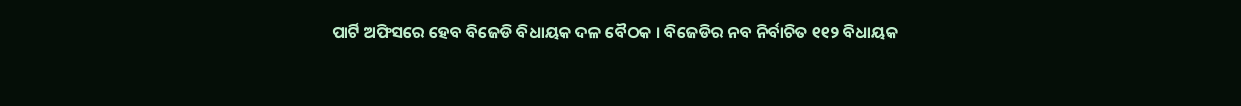ପାର୍ଟି ଅଫିସରେ ହେବ ବିଜେଡି ବିଧାୟକ ଦଳ ବୈଠକ । ବିଜେଡିର ନବ ନିର୍ବାଚିତ ୧୧୨ ବିଧାୟକ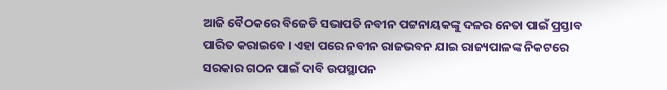ଆଜି ବୈଠକରେ ବିଜେଡି ସଭାପତି ନବୀନ ପଟ୍ଟନାୟକଙ୍କୁ ଦଳର ନେତା ପାଇଁ ପ୍ରସ୍ତାବ ପାରିତ କରାଇବେ । ଏହା ପରେ ନବୀନ ରାଜଭବନ ଯାଇ ରାଜ୍ୟପାଳଙ୍କ ନିକଟରେ ସରକାର ଗଠନ ପାଇଁ ଦାବି ଉପସ୍ଥାପନ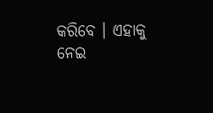କରିବେ । ଏହାକୁ ନେଇ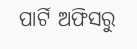ପାର୍ଟି ଅଫିସରୁ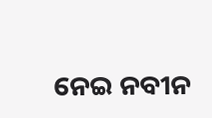ନେଇ ନବୀନ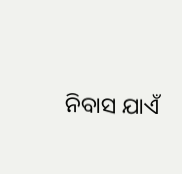ନିବାସ ଯାଏଁ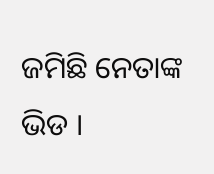ଜମିଛି ନେତାଙ୍କ ଭିଡ ।